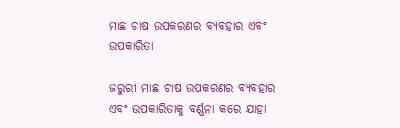ମାଛ ଚାଷ ଉପକରଣର ବ୍ୟବହାର ଏବଂ ଉପକାରିତା

ଜରୁରୀ ମାଛ ଚାଷ ଉପକରଣର ବ୍ୟବହାର ଏବଂ ଉପକାରିତାକୁ ବର୍ଣ୍ଣନା କରେ ଯାହା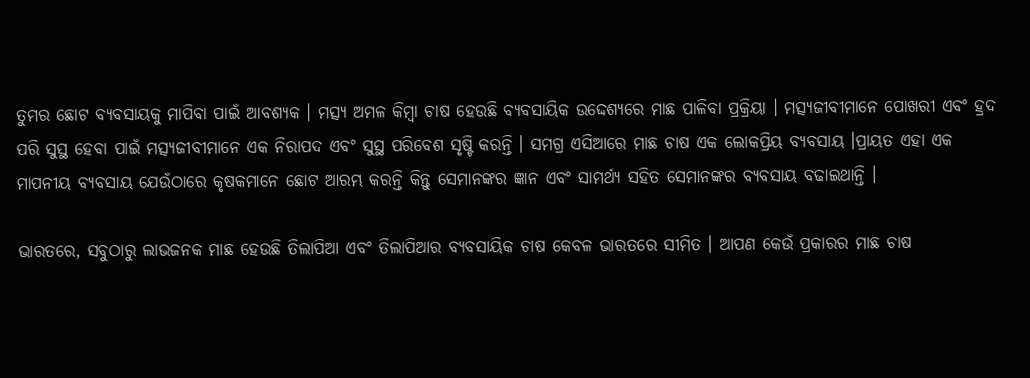ତୁମର ଛୋଟ ବ୍ୟବସାୟକୁ ମାପିବା ପାଇଁ ଆବଶ୍ୟକ । ମତ୍ସ୍ୟ ଅମଳ କିମ୍ବା ଚାଷ ହେଉଛି ବ୍ୟବସାୟିକ ଉଦ୍ଦେଶ୍ୟରେ ମାଛ ପାଳିବା ପ୍ରକ୍ରିୟା । ମତ୍ସ୍ୟଜୀବୀମାନେ ପୋଖରୀ ଏବଂ ହ୍ରଦ ପରି ସୁସ୍ଥ ହେବା ପାଇଁ ମତ୍ସ୍ୟଜୀବୀମାନେ ଏକ ନିରାପଦ ଏବଂ ସୁସ୍ଥ ପରିବେଶ ସୃଷ୍ଟି କରନ୍ତି । ସମଗ୍ର ଏସିଆରେ ମାଛ ଚାଷ ଏକ ଲୋକପ୍ରିୟ ବ୍ୟବସାୟ ।ପ୍ରାୟତ ଏହା ଏକ ମାପନୀୟ ବ୍ୟବସାୟ ଯେଉଁଠାରେ କୃଷକମାନେ ଛୋଟ ଆରମ୍ଭ କରନ୍ତି କିନ୍ତୁ ସେମାନଙ୍କର ଜ୍ଞାନ ଏବଂ ସାମର୍ଥ୍ୟ ସହିତ ସେମାନଙ୍କର ବ୍ୟବସାୟ ବଢାଇଥାନ୍ତି ।

ଭାରତରେ, ସବୁଠାରୁ ଲାଭଜନକ ମାଛ ହେଉଛି ତିଲାପିଆ ଏବଂ ତିଲାପିଆର ବ୍ୟବସାୟିକ ଚାଷ କେବଳ ଭାରତରେ ସୀମିତ । ଆପଣ କେଉଁ ପ୍ରକାରର ମାଛ ଚାଷ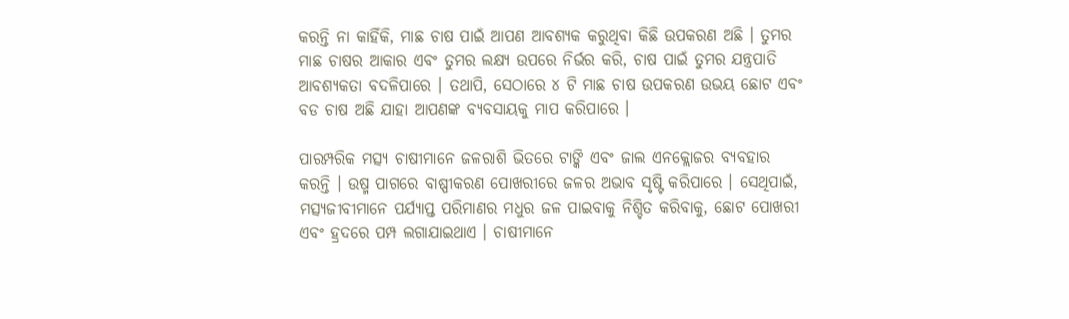କରନ୍ତି ନା କାହିଁକି, ମାଛ ଚାଷ ପାଇଁ ଆପଣ ଆବଶ୍ୟକ କରୁଥିବା କିଛି ଉପକରଣ ଅଛି । ତୁମର ମାଛ ଚାଷର ଆକାର ଏବଂ ତୁମର ଲକ୍ଷ୍ୟ ଉପରେ ନିର୍ଭର କରି, ଚାଷ ପାଇଁ ତୁମର ଯନ୍ତ୍ରପାତି ଆବଶ୍ୟକତା ବଦଳିପାରେ । ତଥାପି, ସେଠାରେ ୪ ଟି ମାଛ ଚାଷ ଉପକରଣ ଉଭୟ ଛୋଟ ଏବଂ ବଡ ଚାଷ ଅଛି ଯାହା ଆପଣଙ୍କ ବ୍ୟବସାୟକୁ ମାପ କରିପାରେ ।

ପାରମ୍ପରିକ ମତ୍ସ୍ୟ ଚାଷୀମାନେ ଜଳରାଶି ଭିତରେ ଟାଙ୍କି ଏବଂ ଜାଲ ଏନକ୍ଲୋଜର ବ୍ୟବହାର କରନ୍ତି । ଉଷ୍ମ ପାଗରେ ବାଷ୍ପୀକରଣ ପୋଖରୀରେ ଜଳର ଅଭାବ ସୃଷ୍ଟି କରିପାରେ । ସେଥିପାଇଁ, ମତ୍ସ୍ୟଜୀବୀମାନେ ପର୍ଯ୍ୟାପ୍ତ ପରିମାଣର ମଧୁର ଜଳ ପାଇବାକୁ ନିଶ୍ଚିତ କରିବାକୁ, ଛୋଟ ପୋଖରୀ ଏବଂ ହ୍ରଦରେ ପମ୍ପ ଲଗାଯାଇଥାଏ । ଚାଷୀମାନେ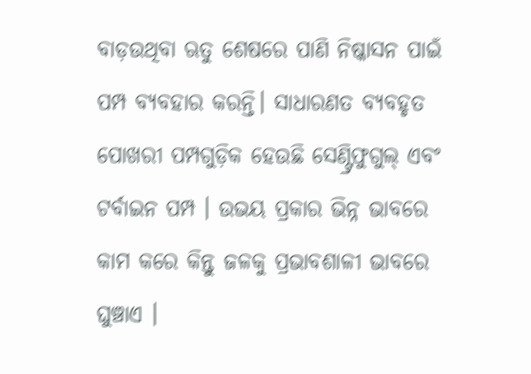ବାଡ଼ଉଥିବା ଋତୁ ଶେଷରେ ପାଣି ନିଷ୍କାସନ ପାଇଁ ପମ୍ପ ବ୍ୟବହାର କରନ୍ତି। ସାଧାରଣତ ବ୍ୟବହୃତ ପୋଖରୀ ପମ୍ପଗୁଡ଼ିକ ହେଉଛି ସେଣ୍ଟ୍ରିଫୁଗୁଲ୍ ଏବଂ ଟର୍ବାଇନ ପମ୍ପ । ଉଭୟ ପ୍ରକାର ଭିନ୍ନ ଭାବରେ କାମ କରେ କିନ୍ତୁ ଜଳକୁ ପ୍ରଭାବଶାଳୀ ଭାବରେ ଘୁଞ୍ଚାଏ ।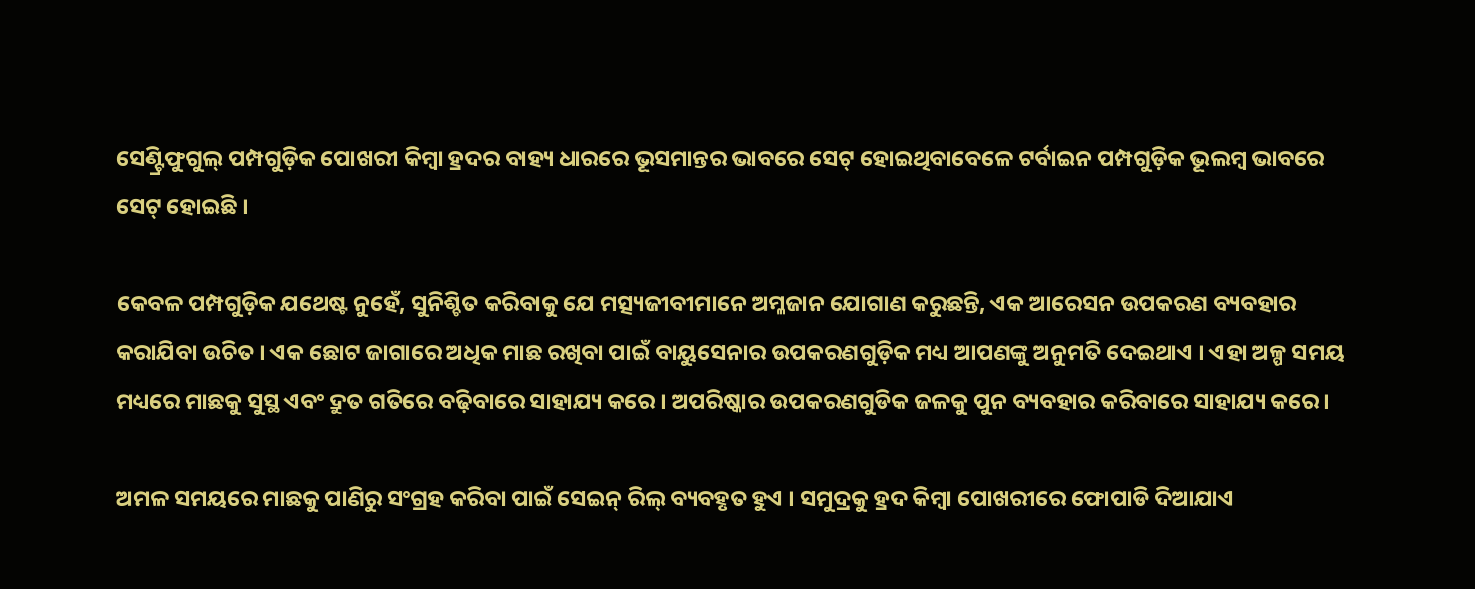ସେଣ୍ଟ୍ରିଫୁଗୁଲ୍ ପମ୍ପଗୁଡ଼ିକ ପୋଖରୀ କିମ୍ବା ହ୍ରଦର ବାହ୍ୟ ଧାରରେ ଭୂସମାନ୍ତର ଭାବରେ ସେଟ୍ ହୋଇଥିବାବେଳେ ଟର୍ବାଇନ ପମ୍ପଗୁଡ଼ିକ ଭୂଲମ୍ବ ଭାବରେ ସେଟ୍ ହୋଇଛି ।

କେବଳ ପମ୍ପଗୁଡ଼ିକ ଯଥେଷ୍ଟ ନୁହେଁ, ସୁନିଶ୍ଚିତ କରିବାକୁ ଯେ ମତ୍ସ୍ୟଜୀବୀମାନେ ଅମ୍ଳଜାନ ଯୋଗାଣ କରୁଛନ୍ତି, ଏକ ଆରେସନ ଉପକରଣ ବ୍ୟବହାର କରାଯିବା ଉଚିତ । ଏକ ଛୋଟ ଜାଗାରେ ଅଧିକ ମାଛ ରଖିବା ପାଇଁ ବାୟୁସେନାର ଉପକରଣଗୁଡ଼ିକ ମଧ୍ୟ ଆପଣଙ୍କୁ ଅନୁମତି ଦେଇଥାଏ । ଏହା ଅଳ୍ପ ସମୟ ମଧ୍ୟରେ ମାଛକୁ ସୁସ୍ଥ ଏବଂ ଦ୍ରୁତ ଗତିରେ ବଢ଼ିବାରେ ସାହାଯ୍ୟ କରେ । ଅପରିଷ୍କାର ଉପକରଣଗୁଡିକ ଜଳକୁ ପୁନ ବ୍ୟବହାର କରିବାରେ ସାହାଯ୍ୟ କରେ ।

ଅମଳ ସମୟରେ ମାଛକୁ ପାଣିରୁ ସଂଗ୍ରହ କରିବା ପାଇଁ ସେଇନ୍ ରିଲ୍ ବ୍ୟବହୃତ ହୁଏ । ସମୁଦ୍ରକୁ ହ୍ରଦ କିମ୍ବା ପୋଖରୀରେ ଫୋପାଡି ଦିଆଯାଏ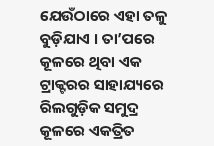ଯେଉଁଠାରେ ଏହା ତଳୁ ବୁଡ଼ିଯାଏ । ତା’ପରେ କୂଳରେ ଥିବା ଏକ ଟ୍ରାକ୍ଟରର ସାହାଯ୍ୟରେ ରିଲଗୁଡ଼ିକ ସମୁଦ୍ର କୂଳରେ ଏକତ୍ରିତ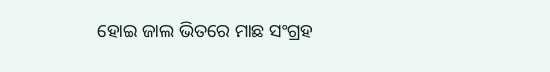ହୋଇ ଜାଲ ଭିତରେ ମାଛ ସଂଗ୍ରହ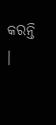କରନ୍ତି ।